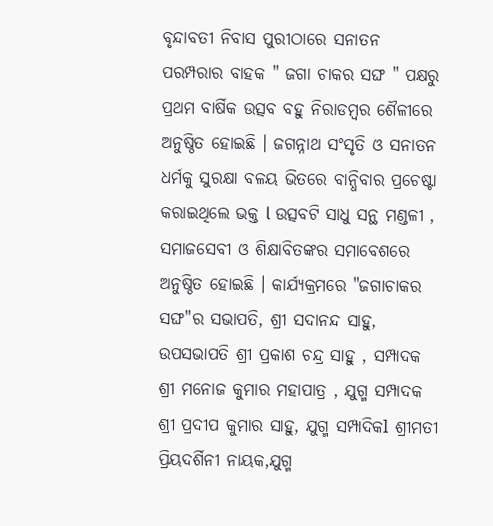ବୃନ୍ଦାବତୀ ନିବାସ ପୁରୀଠାରେ ସନାତନ ପରମ୍ପରାର ବାହକ " ଜଗା ଚାକର ସଙ୍ଘ " ପକ୍ଷରୁ ପ୍ରଥମ ବାର୍ଷିକ ଉତ୍ସବ ବହୁ ନିରାଡମ୍ୱର ଶୈଳୀରେ ଅନୁଷ୍ଠିତ ହୋଇଛି । ଜଗନ୍ନାଥ ସଂସୃତି ଓ ସନାତନ ଧର୍ମକୁ ସୁରକ୍ଷା ବଳୟ ଭିତରେ ବାନ୍ଧିବାର ପ୍ରଚେଷ୍ଟା କରାଇଥିଲେ ଭକ୍ତ l ଉତ୍ସବଟି ସାଧୁ ସନ୍ଥ ମଣ୍ଡଳୀ , ସମାଜସେବୀ ଓ ଶିକ୍ଷାବିତଙ୍କର ସମାବେଶରେ ଅନୁଷ୍ଠିତ ହୋଇଛି । କାର୍ଯ୍ୟକ୍ରମରେ "ଜଗାଚାକର ସଙ୍ଘ"ର ସଭାପତି, ଶ୍ରୀ ସଦାନନ୍ଦ ସାହୁ, ଉପସଭାପତି ଶ୍ରୀ ପ୍ରକାଶ ଚନ୍ଦ୍ର ସାହୁ , ସମ୍ପାଦକ ଶ୍ରୀ ମନୋଜ କୁମାର ମହାପାତ୍ର , ଯୁଗ୍ମ ସମ୍ପାଦକ ଶ୍ରୀ ପ୍ରଦୀପ କୁମାର ସାହୁ, ଯୁଗ୍ମ ସମ୍ପାଦିକl ଶ୍ରୀମତୀ ପ୍ରିୟଦର୍ଶିନୀ ନାୟକ,ଯୁଗ୍ମ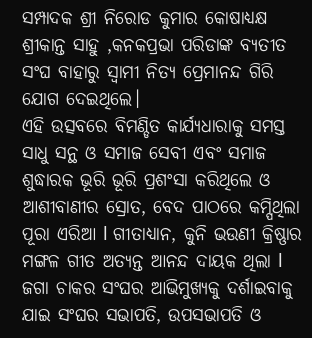ସମ୍ପାଦକ ଶ୍ରୀ ନିରୋଡ କୁମାର କୋଷାଧ୍ୟକ୍ଷ ଶ୍ରୀକାନ୍ତ ସାହୁ ,କନକପ୍ରଭା ପରିଡାଙ୍କ ବ୍ୟତୀତ ସଂଘ ବାହାରୁ ସ୍ବାମୀ ନିତ୍ୟ ପ୍ରେମାନନ୍ଦ ଗିରି ଯୋଗ ଦେଇଥିଲେ।
ଏହି ଉତ୍ସବରେ ବିମଣ୍ଡିତ କାର୍ଯ୍ୟଧାରାକୁ ସମସ୍ତ ସାଧୁ ସନ୍ଥ ଓ ସମାଜ ସେବୀ ଏବଂ ସମାଜ ଶୁଦ୍ଧାରକ ଭୂରି ଭୂରି ପ୍ରଶଂସା କରିଥିଲେ ଓ ଆଶୀବାଣୀର ସ୍ରୋତ, ବେଦ ପାଠରେ କମ୍ପିଥିଲା ପୂରା ଏରିଆ l ଗୀତାଧ୍ୟାନ, କୁନି ଭଉଣୀ କ୍ରିଷ୍ଣାର ମଙ୍ଗଳ ଗୀତ ଅତ୍ୟନ୍ତ ଆନନ୍ଦ ଦାୟକ ଥିଲା l ଜଗା ଚାକର ସଂଘର ଆଭିମୁଖ୍ୟକୁ ଦର୍ଶାଇବାକୁ ଯାଇ ସଂଘର ସଭାପତି, ଉପସଭାପତି ଓ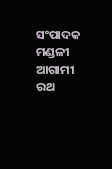ସଂପାଦକ ମଣ୍ଡଳୀ ଆଗାମୀ ରଥ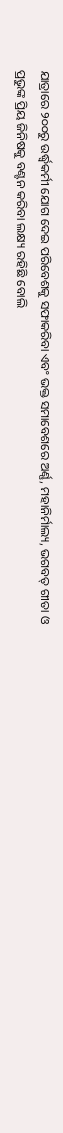ଯାତ୍ରାରେ ୨୦୦ରୁ ଉର୍ଦ୍ଧ୍ୱକର୍ମୀ ଯୋଗ ଦେଇ ପରିବେଶକୁ ସଫାକରିବା ଏବଂ ଭକ୍ତ ସମାବେଶରେ ଅର୍ଣ୍ଣ, ମହାନିର୍ମାଲ୍ୟ, ଭଗବତ୍ ଗୀତା ଓ ପ୍ରଭୁଙ୍କ ପ୍ରିୟ ଜିନିଷକୁ ବଣ୍ଟନ କରିବା ଲକ୍ଷ୍ୟ ରହିଛି ବୋଲି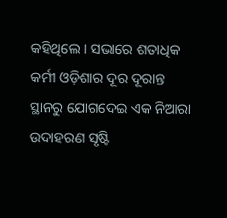କହିଥିଲେ । ସଭାରେ ଶତାଧିକ କର୍ମୀ ଓଡ଼ିଶାର ଦୂର ଦୂରାନ୍ତ ସ୍ଥାନରୁ ଯୋଗଦେଇ ଏକ ନିଆରା ଉଦାହରଣ ସୃଷ୍ଟି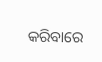କରିବାରେ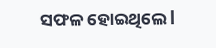ସଫଳ ହୋଇଥିଲେ l